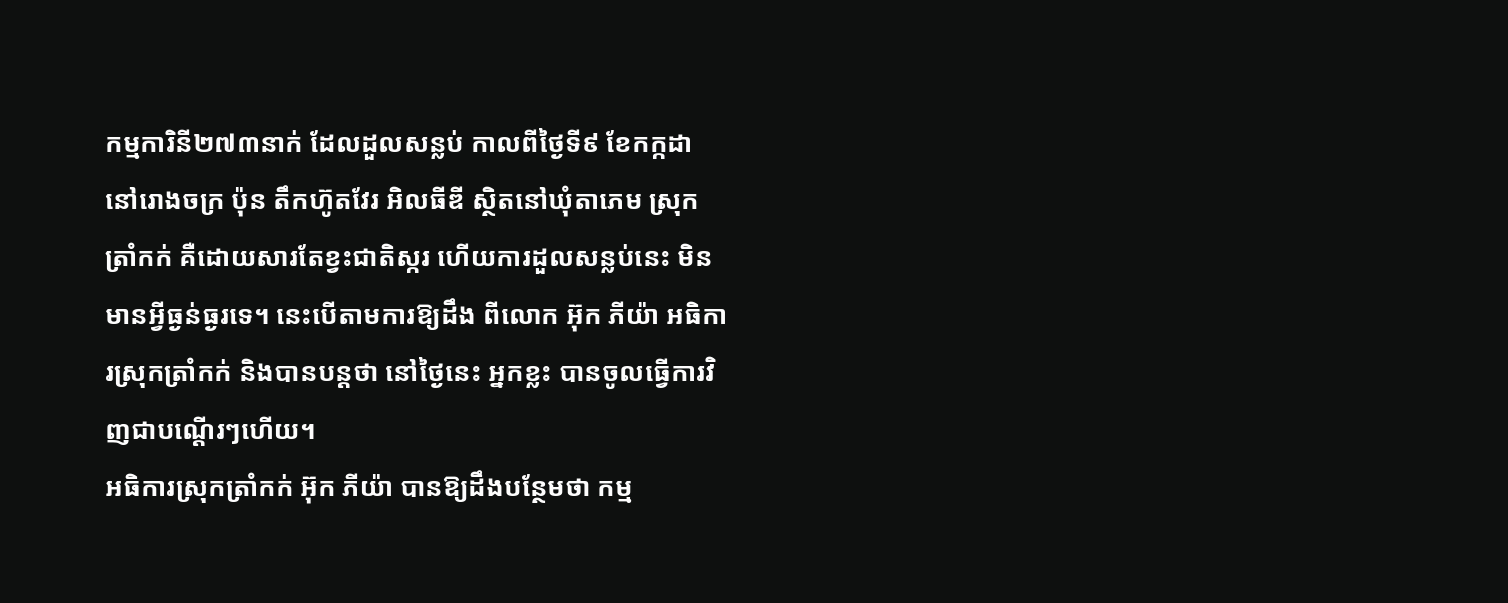កម្មការិនី២៧៣នាក់ ដែលដួលសន្លប់ កាលពីថ្ងៃទី៩ ខែកក្កដា នៅរោងចក្រ ប៉ុន តឹកហ៊ូតវែរ អិលធីឌី ស្ថិតនៅឃុំតាភេម ស្រុកត្រាំកក់ គឺដោយសារតែខ្វះជាតិស្ករ ហើយការដួលសន្លប់នេះ មិនមានអ្វីធ្ងន់ធ្ងរទេ។ នេះបើតាមការឱ្យដឹង ពីលោក អ៊ុក ភីយ៉ា អធិការស្រុកត្រាំកក់ និងបានបន្តថា នៅថ្ងៃនេះ អ្នកខ្លះ បានចូលធ្វើការវិញជាបណ្តើរៗហើយ។
អធិការស្រុកត្រាំកក់ អ៊ុក ភីយ៉ា បានឱ្យដឹងបន្ថែមថា កម្ម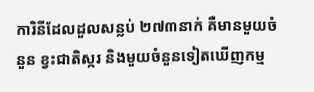ការិនីដែលដួលសន្លប់ ២៧៣នាក់ គឺមានមួយចំនួន ខ្វះជាតិស្ករ និងមួយចំនួនទៀតឃើញកម្ម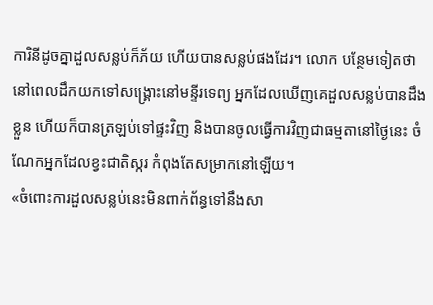ការិនីដូចគ្នាដួលសន្លប់ក៏ភ័យ ហើយបានសន្លប់ផងដែរ។ លោក បន្ថែមទៀតថា នៅពេលដឹកយកទៅសង្គ្រោះនៅមន្ទីរទេព្យ អ្នកដែលឃើញគេដួលសន្លប់បានដឹងខ្លួន ហើយក៏បានត្រឡប់ទៅផ្ទះវិញ និងបានចូលធ្វើការវិញជាធម្មតានៅថ្ងៃនេះ ចំណែកអ្នកដែលខ្វះជាតិស្ករ កំពុងតែសម្រាកនៅឡើយ។
«ចំពោះការដួលសន្លប់នេះមិនពាក់ព័ន្ធទៅនឹងសា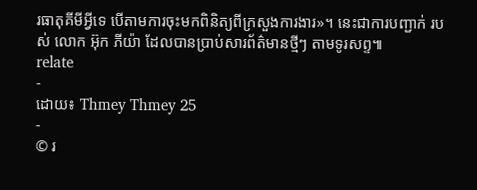រធាតុគីមីអ្វីទេ បើតាមការចុះមកពិនិត្យពីក្រសួងការងារ»។ នេះជាការបញ្ជាក់ របស់ លោក អ៊ុក ភីយ៉ា ដែលបានប្រាប់សារព័ត៌មានថ្មីៗ តាមទូរសព្ទ៕
relate
-
ដោយ៖ Thmey Thmey 25
-
© រ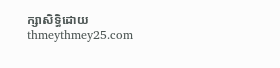ក្សាសិទ្ធិដោយ thmeythmey25.com